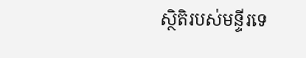ស្ថិតិរបស់មន្ទីរទេ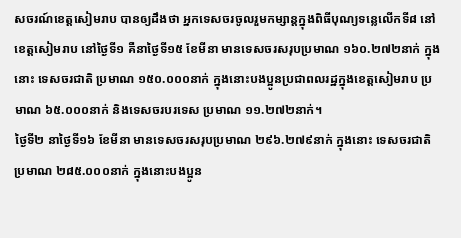សចរណ៍ខេត្តសៀមរាប បានឲ្យដឹងថា អ្នកទេសចរចូលរួមកម្សាន្តក្នុងពិធីបុណ្យទន្លេលើកទី៨ នៅខេត្តសៀមរាប នៅថ្ងៃទី១ គឺនាថ្ងៃទី១៥ ខែមីនា មានទេសចរសរុបប្រមាណ ១៦០.២៧២នាក់ ក្នុងនោះ ទេសចរជាតិ ប្រមាណ ១៥០.០០០នាក់ ក្នុងនោះបងប្អូនប្រជាពលរដ្ឋក្នុងខេត្តសៀមរាប ប្រមាណ ៦៥.០០០នាក់ និងទេសចរបរទេស ប្រមាណ ១១.២៧២នាក់។
ថ្ងៃទី២ នាថ្ងៃទី១៦ ខែមីនា មានទេសចរសរុបប្រមាណ ២៩៦.២៧៩នាក់ ក្នុងនោះ ទេសចរជាតិ ប្រមាណ ២៨៥.០០០នាក់ ក្នុងនោះបងប្អូន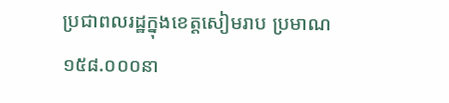ប្រជាពលរដ្ឋក្នុងខេត្តសៀមរាប ប្រមាណ ១៥៨.០០០នា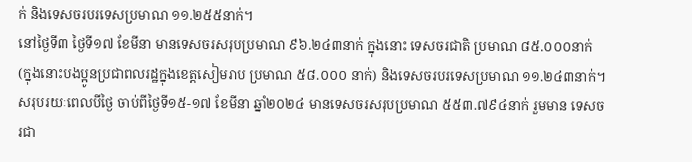ក់ និងទេសចរបរទេសប្រមាណ ១១.២៥៥នាក់។
នៅថ្ងៃទី៣ ថ្ងៃទី១៧ ខែមីនា មានទេសចរសរុបប្រមាណ ៩៦.២៤៣នាក់ ក្នុងនោះ ទេសចរជាតិ ប្រមាណ ៨៥.០០០នាក់ (ក្នុងនោះបងប្អូនប្រជាពលរដ្ឋក្នុងខេត្តសៀមរាប ប្រមាណ ៥៨.០០០ នាក់) និងទេសចរបរទេសប្រមាណ ១១.២៤៣នាក់។
សរុបរយៈពេលបីថ្ងៃ ចាប់ពីថ្ងៃទី១៥-១៧ ខែមីនា ឆ្នាំ២០២៤ មានទេសចរសរុបប្រមាណ ៥៥៣.៧៩៤នាក់ រួមមាន ទេសចរជា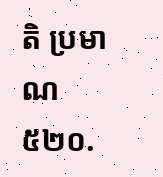តិ ប្រមាណ ៥២០.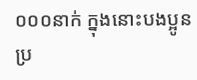០០០នាក់ ក្នុងនោះបងប្អូនប្រ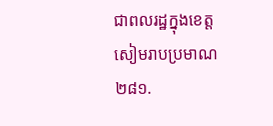ជាពលរដ្ឋក្នុងខេត្តសៀមរាបប្រមាណ ២៨១.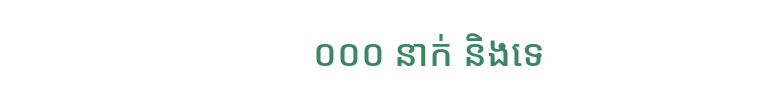០០០ នាក់ និងទេ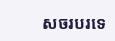សចរបរទេ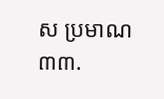ស ប្រមាណ ៣៣.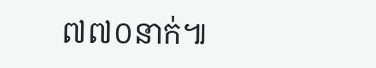៧៧០នាក់៕